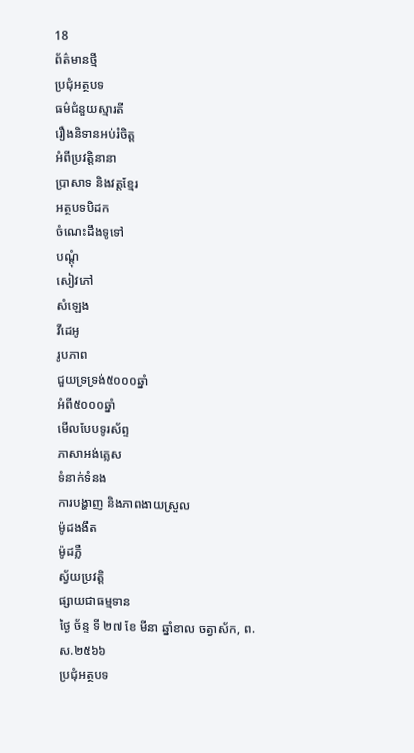18
ព័ត៌មានថ្មី
ប្រជុំអត្ថបទ
ធម៌ជំនួយស្មារតី
រឿងនិទានអប់រំចិត្ត
អំពីប្រវត្តិនានា
ប្រាសាទ និងវត្តខ្មែរ
អត្ថបទបិដក
ចំណេះដឹងទូទៅ
បណ្តុំ
សៀវភៅ
សំឡេង
វីដេអូ
រូបភាព
ជួយទ្រទ្រង់៥០០០ឆ្នាំ
អំពី៥០០០ឆ្នាំ
មើលបែបទូរស័ព្ទ
ភាសាអង់គ្លេស
ទំនាក់ទំនង
ការបង្ហាញ និងភាពងាយស្រួល
ម៉ូដងងឹត
ម៉ូដភ្លឺ
ស្វ័យប្រវត្តិ
ផ្សាយជាធម្មទាន
ថ្ងៃ ច័ន្ទ ទី ២៧ ខែ មីនា ឆ្នាំខាល ចត្វាស័ក, ព.ស.២៥៦៦
ប្រជុំអត្ថបទ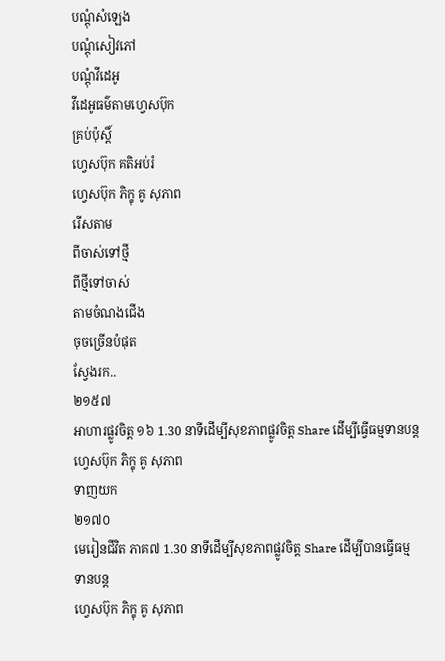បណ្តុំសំឡេង
បណ្តុំសៀវភៅ
បណ្តុំវីដេអូ
វីដេអូធម៌តាមហ្វេសប៊ុក
គ្រប់ប៉ុស្ដិ៍
ហ្វេសប៊ុក គតិអប់រំ
ហ្វេសប៊ុក ភិក្ខុ គូ សុភាព
រើសតាម
ពីចាស់ទៅថ្មី
ពីថ្មីទៅចាស់
តាមចំណងជើង
ចុចច្រើនបំផុត
ស្វែងរក..
២១៥៧
អាហារផ្លូវចិត្ត ១៦ 1.30 នាទីដើម្បីសុខភាពផ្លូវចិត្ត Share ដើម្បីធ្វើធម្មទានបន្ត
ហ្វេសប៊ុក ភិក្ខុ គូ សុភាព
ទាញយក
២១៧០
មេរៀនជីវិត ភាគ៧ 1.30 នាទីដើម្បីសុខភាពផ្លូវចិត្ត Share ដើម្បីបានធ្វើធម្មទានបន្ត
ហ្វេសប៊ុក ភិក្ខុ គូ សុភាព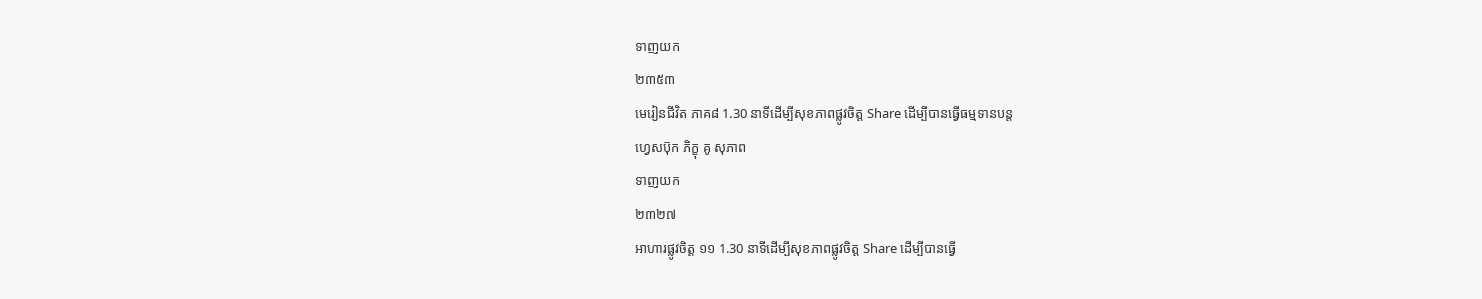ទាញយក
២៣៥៣
មេរៀនជីវិត ភាគ៨ 1.30 នាទីដើម្បីសុខភាពផ្លូវចិត្ត Share ដើម្បីបានធ្វើធម្មទានបន្ត
ហ្វេសប៊ុក ភិក្ខុ គូ សុភាព
ទាញយក
២៣២៧
អាហារផ្លូវចិត្ត ១១ 1.30 នាទីដើម្បីសុខភាពផ្លូវចិត្ត Share ដើម្បីបានធ្វើ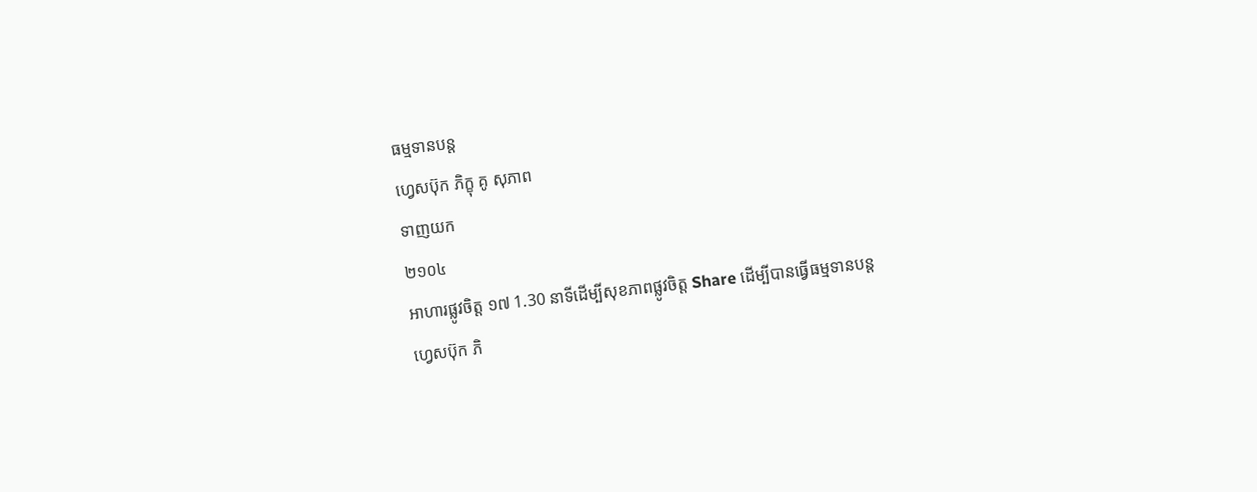ធម្មទានបន្ត
ហ្វេសប៊ុក ភិក្ខុ គូ សុភាព
ទាញយក
២១០៤
អាហារផ្លូវចិត្ត ១៧ 1.30 នាទីដើម្បីសុខភាពផ្លូវចិត្ត Share ដើម្បីបានធ្វើធម្មទានបន្ត
ហ្វេសប៊ុក ភិ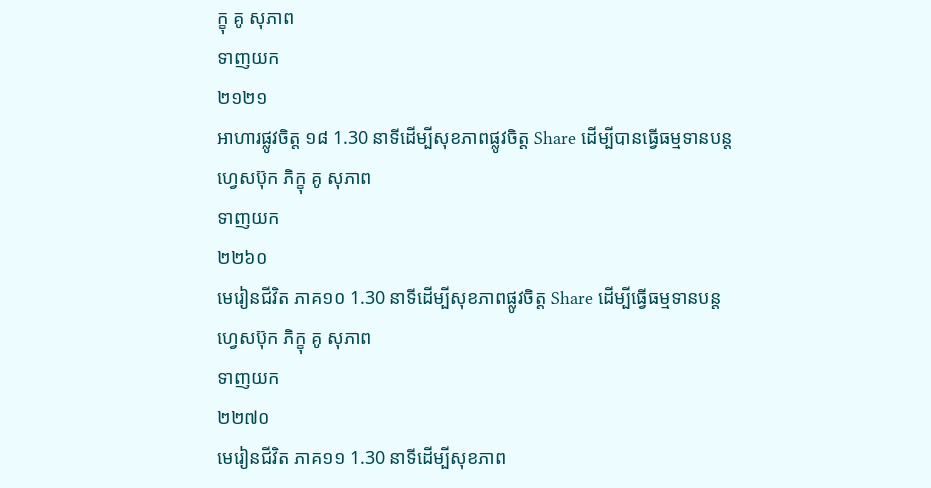ក្ខុ គូ សុភាព
ទាញយក
២១២១
អាហារផ្លូវចិត្ត ១៨ 1.30 នាទីដើម្បីសុខភាពផ្លូវចិត្ត Share ដើម្បីបានធ្វើធម្មទានបន្ត
ហ្វេសប៊ុក ភិក្ខុ គូ សុភាព
ទាញយក
២២៦០
មេរៀនជីវិត ភាគ១០ 1.30 នាទីដើម្បីសុខភាពផ្លូវចិត្ត Share ដើម្បីធ្វើធម្មទានបន្ត
ហ្វេសប៊ុក ភិក្ខុ គូ សុភាព
ទាញយក
២២៧០
មេរៀនជីវិត ភាគ១១ 1.30 នាទីដើម្បីសុខភាព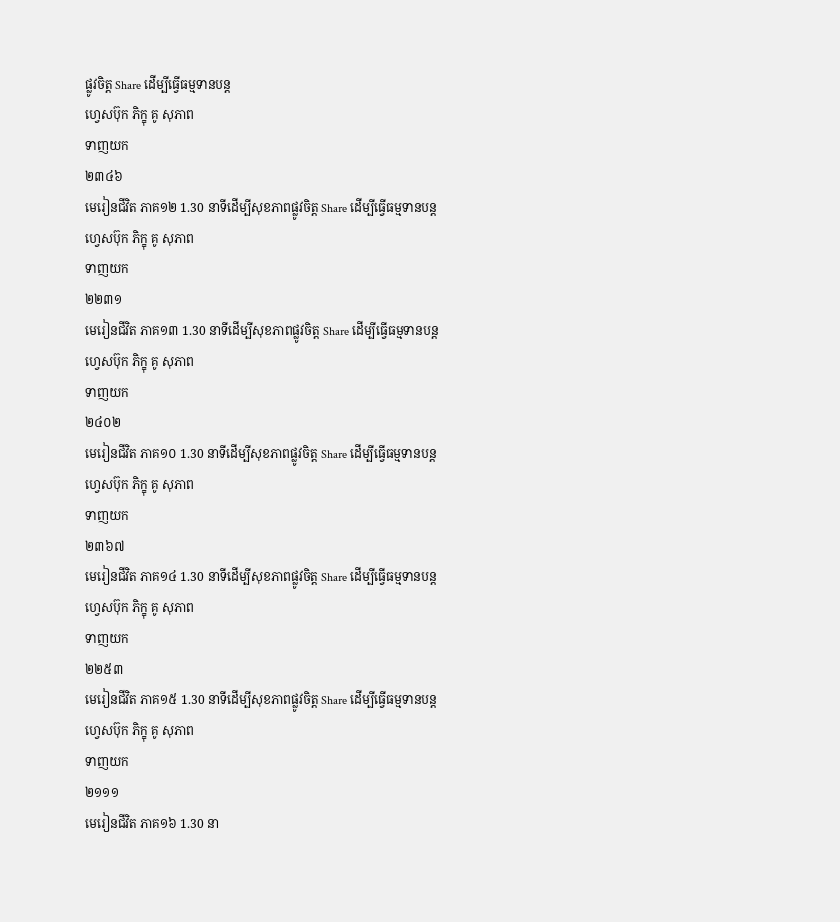ផ្លូវចិត្ត Share ដើម្បីធ្វើធម្មទានបន្ត
ហ្វេសប៊ុក ភិក្ខុ គូ សុភាព
ទាញយក
២៣៤៦
មេរៀនជីវិត ភាគ១២ 1.30 នាទីដើម្បីសុខភាពផ្លូវចិត្ត Share ដើម្បីធ្វើធម្មទានបន្ត
ហ្វេសប៊ុក ភិក្ខុ គូ សុភាព
ទាញយក
២២៣១
មេរៀនជីវិត ភាគ១៣ 1.30 នាទីដើម្បីសុខភាពផ្លូវចិត្ត Share ដើម្បីធ្វើធម្មទានបន្ត
ហ្វេសប៊ុក ភិក្ខុ គូ សុភាព
ទាញយក
២៤០២
មេរៀនជីវិត ភាគ១០ 1.30 នាទីដើម្បីសុខភាពផ្លូវចិត្ត Share ដើម្បីធ្វើធម្មទានបន្ត
ហ្វេសប៊ុក ភិក្ខុ គូ សុភាព
ទាញយក
២៣៦៧
មេរៀនជីវិត ភាគ១៤ 1.30 នាទីដើម្បីសុខភាពផ្លូវចិត្ត Share ដើម្បីធ្វើធម្មទានបន្ត
ហ្វេសប៊ុក ភិក្ខុ គូ សុភាព
ទាញយក
២២៥៣
មេរៀនជីវិត ភាគ១៥ 1.30 នាទីដើម្បីសុខភាពផ្លូវចិត្ត Share ដើម្បីធ្វើធម្មទានបន្ត
ហ្វេសប៊ុក ភិក្ខុ គូ សុភាព
ទាញយក
២១១១
មេរៀនជីវិត ភាគ១៦ 1.30 នា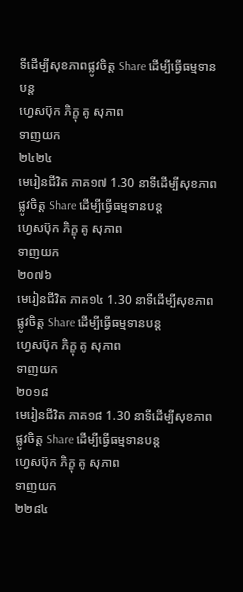ទីដើម្បីសុខភាពផ្លូវចិត្ត Share ដើម្បីធ្វើធម្មទានបន្ត
ហ្វេសប៊ុក ភិក្ខុ គូ សុភាព
ទាញយក
២៤២៤
មេរៀនជីវិត ភាគ១៧ 1.30 នាទីដើម្បីសុខភាពផ្លូវចិត្ត Share ដើម្បីធ្វើធម្មទានបន្ត
ហ្វេសប៊ុក ភិក្ខុ គូ សុភាព
ទាញយក
២០៧៦
មេរៀនជីវិត ភាគ១៤ 1.30 នាទីដើម្បីសុខភាពផ្លូវចិត្ត Share ដើម្បីធ្វើធម្មទានបន្ត
ហ្វេសប៊ុក ភិក្ខុ គូ សុភាព
ទាញយក
២០១៨
មេរៀនជីវិត ភាគ១៨ 1.30 នាទីដើម្បីសុខភាពផ្លូវចិត្ត Share ដើម្បីធ្វើធម្មទានបន្ត
ហ្វេសប៊ុក ភិក្ខុ គូ សុភាព
ទាញយក
២២៨៤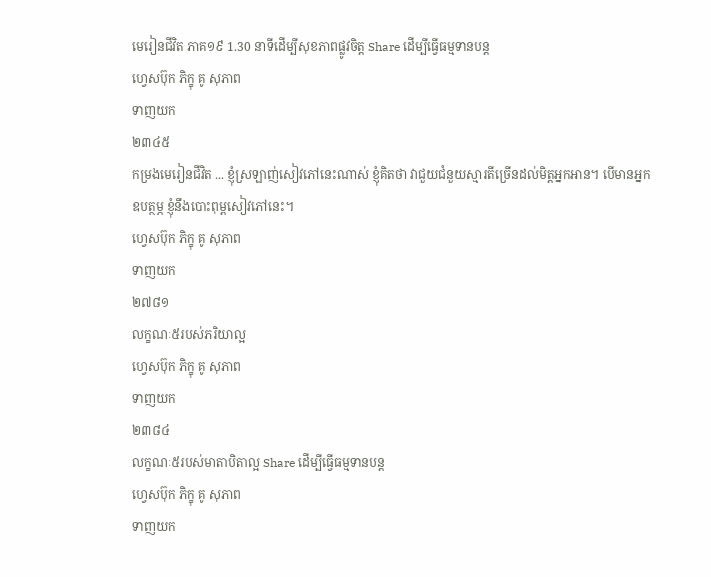មេរៀនជីវិត ភាគ១៩ 1.30 នាទីដើម្បីសុខភាពផ្លូវចិត្ត Share ដើម្បីធ្វើធម្មទានបន្ត
ហ្វេសប៊ុក ភិក្ខុ គូ សុភាព
ទាញយក
២៣៤៥
កម្រងមេរៀនជីវិត ... ខ្ញុំស្រឡាញ់សៀវភៅនេះណាស់ ខ្ញុំគិតថា វាជួយជំនួយស្មារតីច្រើនដល់មិត្តអ្នកអាន។ បើមានអ្នកឧបត្ថម្ភ ខ្ញុំនឹងបោះពុម្ពសៀវភៅនេះ។
ហ្វេសប៊ុក ភិក្ខុ គូ សុភាព
ទាញយក
២៧៨១
លក្ខណៈ៥របស់ភរិយាល្អ
ហ្វេសប៊ុក ភិក្ខុ គូ សុភាព
ទាញយក
២៣៨៤
លក្ខណៈ៥របស់មាតាបិតាល្អ Share ដើម្បីធ្វើធម្មទានបន្ត
ហ្វេសប៊ុក ភិក្ខុ គូ សុភាព
ទាញយក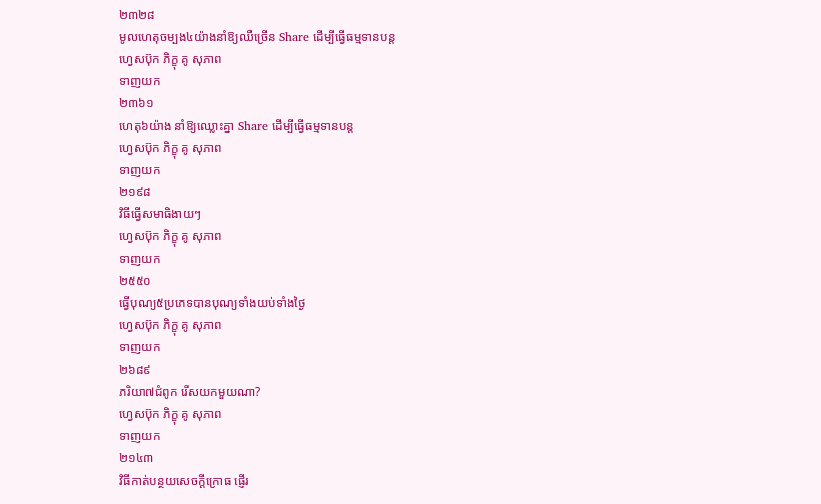២៣២៨
មូលហេតុចម្បង៤យ៉ាងនាំឱ្យឈឺច្រើន Share ដើម្បីធ្វើធម្មទានបន្ត
ហ្វេសប៊ុក ភិក្ខុ គូ សុភាព
ទាញយក
២៣៦១
ហេតុ៦យ៉ាង នាំឱ្យឈ្លោះគ្នា Share ដើម្បីធ្វើធម្មទានបន្ត
ហ្វេសប៊ុក ភិក្ខុ គូ សុភាព
ទាញយក
២១៩៨
វិធីធ្វើសមាធិងាយៗ
ហ្វេសប៊ុក ភិក្ខុ គូ សុភាព
ទាញយក
២៥៥០
ធ្វើបុណ្យ៥ប្រភេទបានបុណ្យទាំងយប់ទាំងថ្ងៃ
ហ្វេសប៊ុក ភិក្ខុ គូ សុភាព
ទាញយក
២៦៨៩
ភរិយា៧ជំពូក រើសយកមួយណា?
ហ្វេសប៊ុក ភិក្ខុ គូ សុភាព
ទាញយក
២១៤៣
វិធីកាត់បន្ថយសេចក្ដីក្រោធ ផ្ញើរ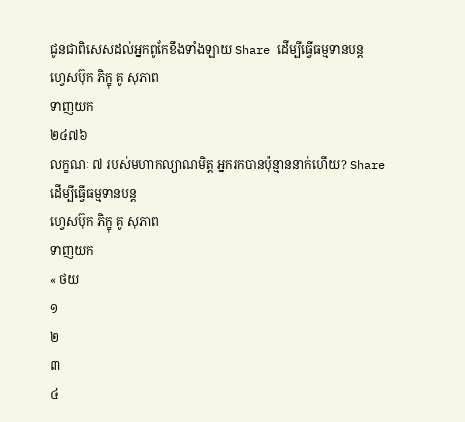ជូនជាពិសេសដល់អ្នកពូកែខឹងទាំងឡាយ Share ដើម្បីធ្វើធម្មទានបន្ត
ហ្វេសប៊ុក ភិក្ខុ គូ សុភាព
ទាញយក
២៤៧៦
លក្ខណៈ ៧ របស់មហាកល្យាណមិត្ត អ្នករកបានប៉ុន្មាននាក់ហើយ? Share ដើម្បីធ្វើធម្មទានបន្ត
ហ្វេសប៊ុក ភិក្ខុ គូ សុភាព
ទាញយក
« ថយ
១
២
៣
៤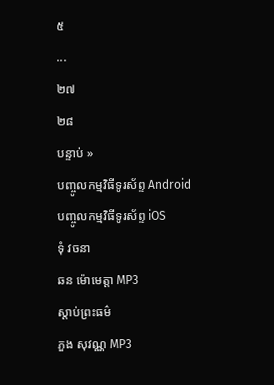៥
...
២៧
២៨
បន្ទាប់ »
បញ្ចូលកម្មវិធីទូរស័ព្ទ Android
បញ្ចូលកម្មវិធីទូរស័ព្ទ iOS
ទុំ វចនា
ឆន ម៉ោមេត្តា MP3
ស្តាប់ព្រះធម៌
ភួង សុវណ្ណ MP3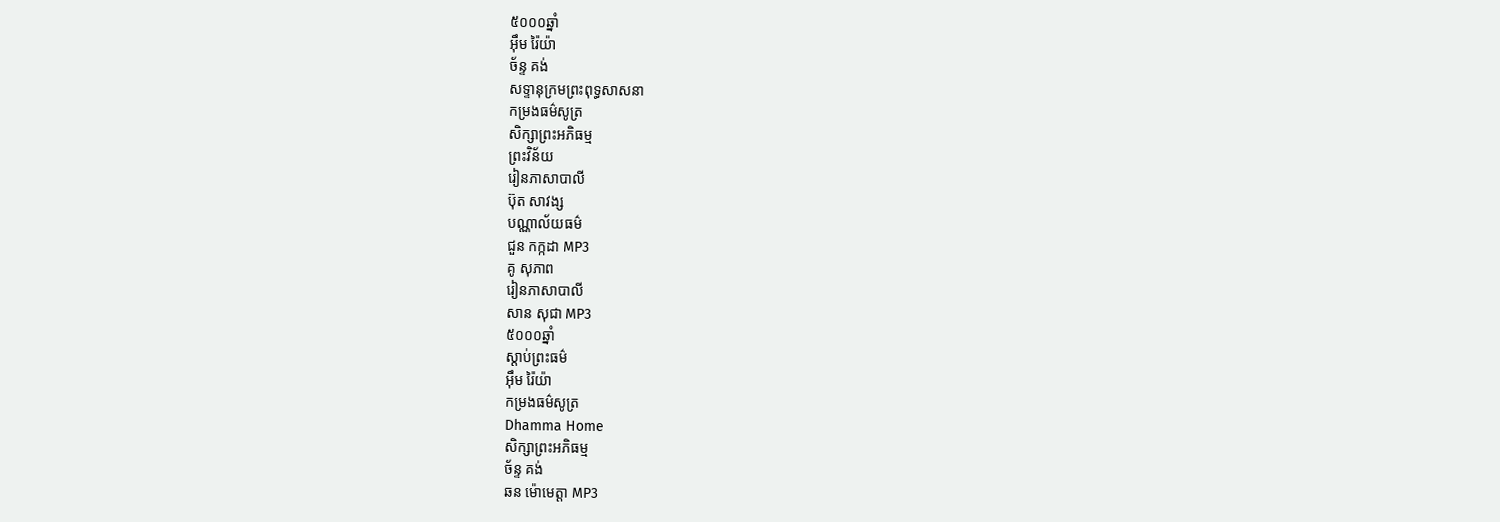៥០០០ឆ្នាំ
អ៊ឹម រ៉ៃយ៉ា
ច័ន្ទ គង់
សទ្ទានុក្រមព្រះពុទ្ធសាសនា
កម្រងធម៌សូត្រ
សិក្សាព្រះអភិធម្ម
ព្រះវិន័យ
រៀនភាសាបាលី
ប៊ុត សាវង្ស
បណ្ណាល័យធម៌
ជួន កក្កដា MP3
គូ សុភាព
រៀនភាសាបាលី
សាន សុជា MP3
៥០០០ឆ្នាំ
ស្តាប់ព្រះធម៌
អ៊ឹម រ៉ៃយ៉ា
កម្រងធម៌សូត្រ
Dhamma Home
សិក្សាព្រះអភិធម្ម
ច័ន្ទ គង់
ឆន ម៉ោមេត្តា MP3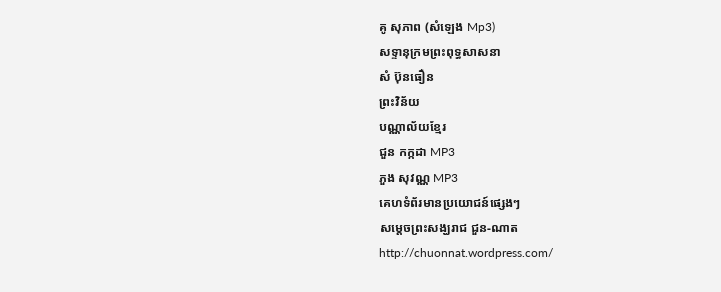គូ សុភាព (សំឡេង Mp3)
សទ្ទានុក្រមព្រះពុទ្ធសាសនា
សំ ប៊ុនធឿន
ព្រះវិន័យ
បណ្ណាល័យខ្មែរ
ជួន កក្កដា MP3
ភួង សុវណ្ណ MP3
គេហទំព័រមានប្រយោជន៍ផ្សេងៗ
សម្តេចព្រះសង្ឃរាជ ជួន-ណាត
http://chuonnat.wordpress.com/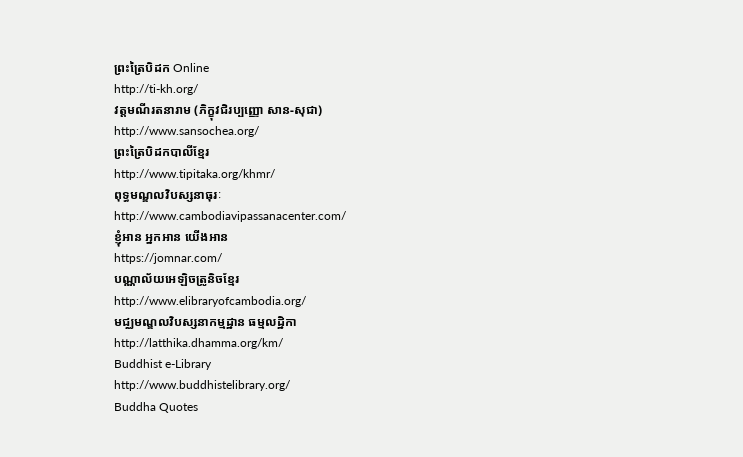ព្រះត្រៃបិដក Online
http://ti-kh.org/
វត្តមណីរតនារាម (ភិក្ខុវជិរប្បញ្ញោ សាន-សុជា)
http://www.sansochea.org/
ព្រះត្រៃបិដកបាលីខ្មែរ
http://www.tipitaka.org/khmr/
ពុទ្ធមណ្ឌលវិបស្សនាធុរៈ
http://www.cambodiavipassanacenter.com/
ខ្ញុំអាន អ្នកអាន យើងអាន
https://jomnar.com/
បណ្ណាល័យអេឡិចត្រូនិចខ្មែរ
http://www.elibraryofcambodia.org/
មជ្ឈមណ្ឌលវិបស្សនាកម្មដ្ឋាន ធម្មលដ្ឋិកា
http://latthika.dhamma.org/km/
Buddhist e-Library
http://www.buddhistelibrary.org/
Buddha Quotes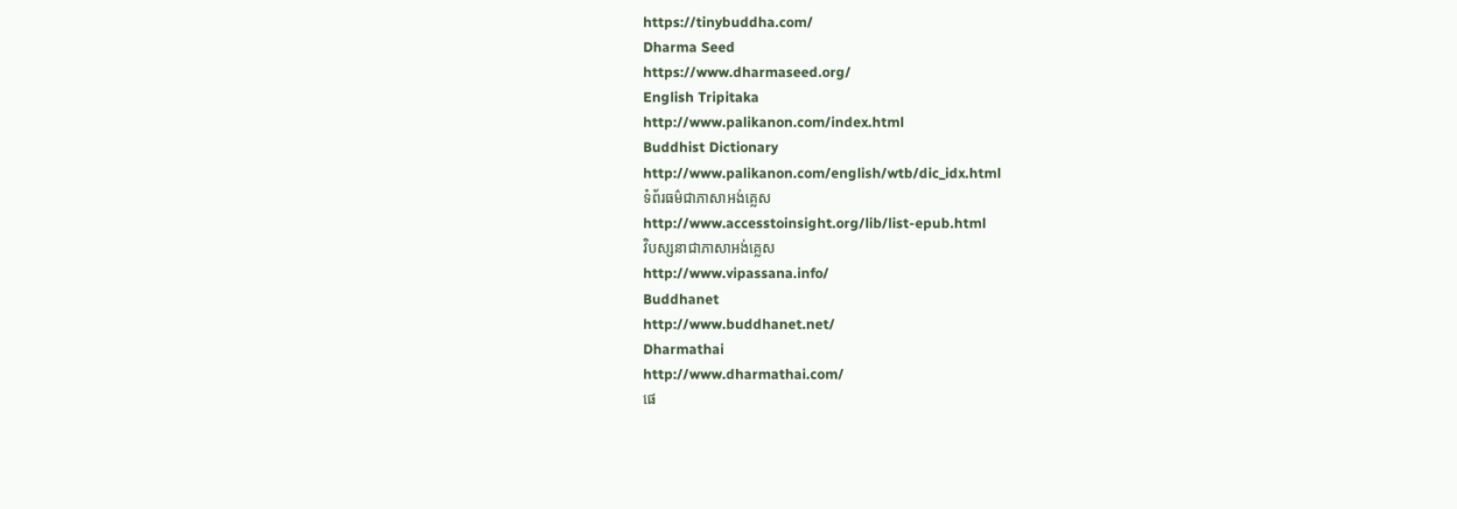https://tinybuddha.com/
Dharma Seed
https://www.dharmaseed.org/
English Tripitaka
http://www.palikanon.com/index.html
Buddhist Dictionary
http://www.palikanon.com/english/wtb/dic_idx.html
ទំព័រធម៌ជាភាសាអង់គ្លេស
http://www.accesstoinsight.org/lib/list-epub.html
វិបស្សនាជាភាសាអង់គ្លេស
http://www.vipassana.info/
Buddhanet
http://www.buddhanet.net/
Dharmathai
http://www.dharmathai.com/
ផេ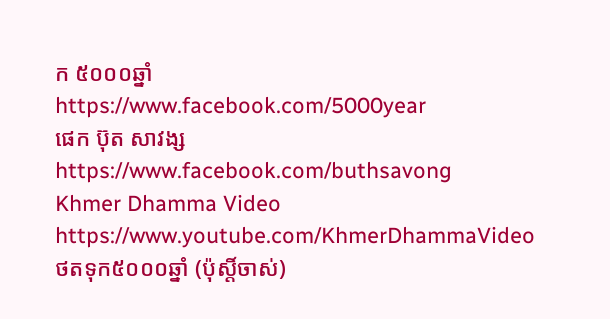ក ៥០០០ឆ្នាំ
https://www.facebook.com/5000year
ផេក ប៊ុត សាវង្ស
https://www.facebook.com/buthsavong
Khmer Dhamma Video
https://www.youtube.com/KhmerDhammaVideo
ថតទុក៥០០០ឆ្នាំ (ប៉ុស្តិ៍ចាស់)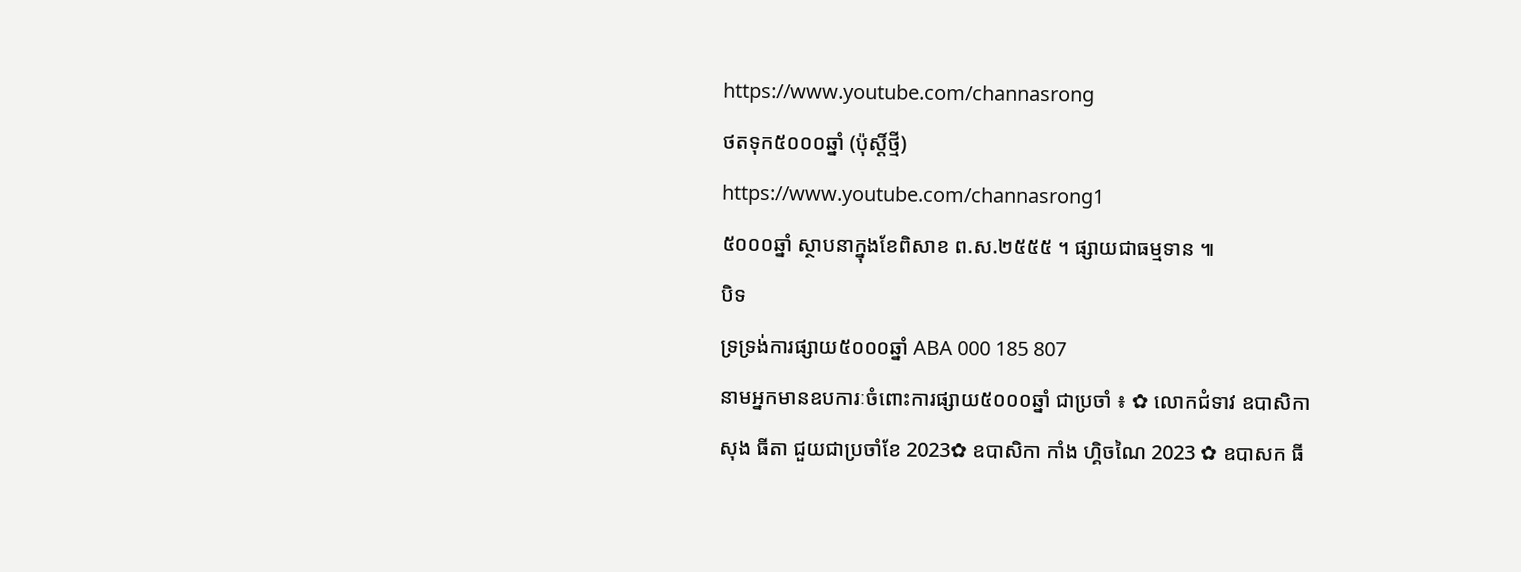https://www.youtube.com/channasrong
ថតទុក៥០០០ឆ្នាំ (ប៉ុស្តិ៍ថ្មី)
https://www.youtube.com/channasrong1
៥០០០ឆ្នាំ ស្ថាបនាក្នុងខែពិសាខ ព.ស.២៥៥៥ ។ ផ្សាយជាធម្មទាន ៕
បិទ
ទ្រទ្រង់ការផ្សាយ៥០០០ឆ្នាំ ABA 000 185 807
នាមអ្នកមានឧបការៈចំពោះការផ្សាយ៥០០០ឆ្នាំ ជាប្រចាំ ៖ ✿ លោកជំទាវ ឧបាសិកា សុង ធីតា ជួយជាប្រចាំខែ 2023✿ ឧបាសិកា កាំង ហ្គិចណៃ 2023 ✿ ឧបាសក ធី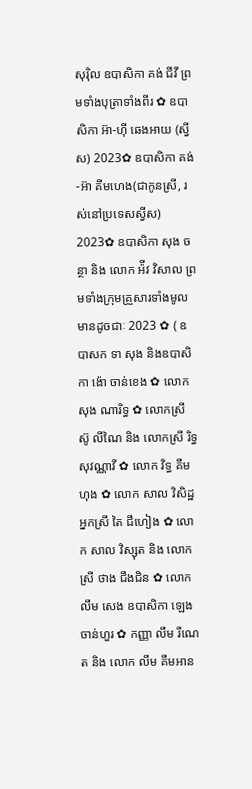សុរ៉ិល ឧបាសិកា គង់ ជីវី ព្រមទាំងបុត្រាទាំងពីរ ✿ ឧបាសិកា អ៊ា-ហុី ឆេងអាយ (ស្វីស) 2023✿ ឧបាសិកា គង់-អ៊ា គីមហេង(ជាកូនស្រី, រស់នៅប្រទេសស្វីស) 2023✿ ឧបាសិកា សុង ចន្ថា និង លោក អ៉ីវ វិសាល ព្រមទាំងក្រុមគ្រួសារទាំងមូលមានដូចជាៈ 2023 ✿ ( ឧបាសក ទា សុង និងឧបាសិកា ង៉ោ ចាន់ខេង ✿ លោក សុង ណារិទ្ធ ✿ លោកស្រី ស៊ូ លីណៃ និង លោកស្រី រិទ្ធ សុវណ្ណាវី ✿ លោក វិទ្ធ គឹមហុង ✿ លោក សាល វិសិដ្ឋ អ្នកស្រី តៃ ជឹហៀង ✿ លោក សាល វិស្សុត និង លោកស្រី ថាង ជឹងជិន ✿ លោក លឹម សេង ឧបាសិកា ឡេង ចាន់ហួរ ✿ កញ្ញា លឹម រីណេត និង លោក លឹម គឹមអាន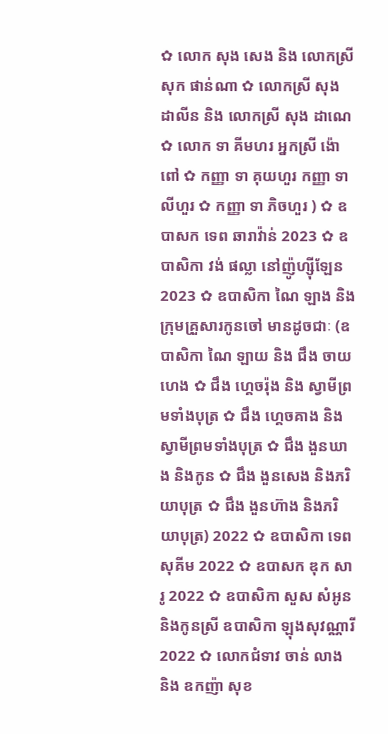✿ លោក សុង សេង និង លោកស្រី សុក ផាន់ណា ✿ លោកស្រី សុង ដាលីន និង លោកស្រី សុង ដាណេ ✿ លោក ទា គីមហរ អ្នកស្រី ង៉ោ ពៅ ✿ កញ្ញា ទា គុយហួរ កញ្ញា ទា លីហួរ ✿ កញ្ញា ទា ភិចហួរ ) ✿ ឧបាសក ទេព ឆារាវ៉ាន់ 2023 ✿ ឧបាសិកា វង់ ផល្លា នៅញ៉ូហ្ស៊ីឡែន 2023 ✿ ឧបាសិកា ណៃ ឡាង និងក្រុមគ្រួសារកូនចៅ មានដូចជាៈ (ឧបាសិកា ណៃ ឡាយ និង ជឹង ចាយហេង ✿ ជឹង ហ្គេចរ៉ុង និង ស្វាមីព្រមទាំងបុត្រ ✿ ជឹង ហ្គេចគាង និង ស្វាមីព្រមទាំងបុត្រ ✿ ជឹង ងួនឃាង និងកូន ✿ ជឹង ងួនសេង និងភរិយាបុត្រ ✿ ជឹង ងួនហ៊ាង និងភរិយាបុត្រ) 2022 ✿ ឧបាសិកា ទេព សុគីម 2022 ✿ ឧបាសក ឌុក សារូ 2022 ✿ ឧបាសិកា សួស សំអូន និងកូនស្រី ឧបាសិកា ឡុងសុវណ្ណារី 2022 ✿ លោកជំទាវ ចាន់ លាង និង ឧកញ៉ា សុខ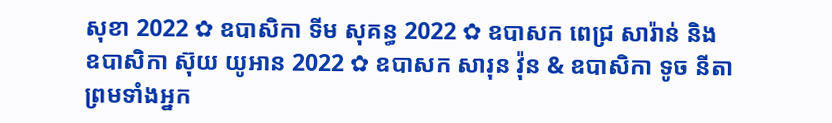សុខា 2022 ✿ ឧបាសិកា ទីម សុគន្ធ 2022 ✿ ឧបាសក ពេជ្រ សារ៉ាន់ និង ឧបាសិកា ស៊ុយ យូអាន 2022 ✿ ឧបាសក សារុន វ៉ុន & ឧបាសិកា ទូច នីតា ព្រមទាំងអ្នក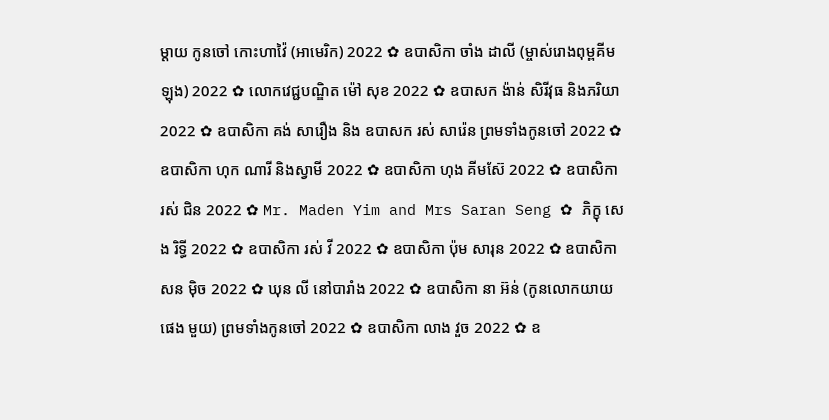ម្តាយ កូនចៅ កោះហាវ៉ៃ (អាមេរិក) 2022 ✿ ឧបាសិកា ចាំង ដាលី (ម្ចាស់រោងពុម្ពគីមឡុង) 2022 ✿ លោកវេជ្ជបណ្ឌិត ម៉ៅ សុខ 2022 ✿ ឧបាសក ង៉ាន់ សិរីវុធ និងភរិយា 2022 ✿ ឧបាសិកា គង់ សារឿង និង ឧបាសក រស់ សារ៉េន ព្រមទាំងកូនចៅ 2022 ✿ ឧបាសិកា ហុក ណារី និងស្វាមី 2022 ✿ ឧបាសិកា ហុង គីមស៊ែ 2022 ✿ ឧបាសិកា រស់ ជិន 2022 ✿ Mr. Maden Yim and Mrs Saran Seng ✿ ភិក្ខុ សេង រិទ្ធី 2022 ✿ ឧបាសិកា រស់ វី 2022 ✿ ឧបាសិកា ប៉ុម សារុន 2022 ✿ ឧបាសិកា សន ម៉ិច 2022 ✿ ឃុន លី នៅបារាំង 2022 ✿ ឧបាសិកា នា អ៊ន់ (កូនលោកយាយ ផេង មួយ) ព្រមទាំងកូនចៅ 2022 ✿ ឧបាសិកា លាង វួច 2022 ✿ ឧ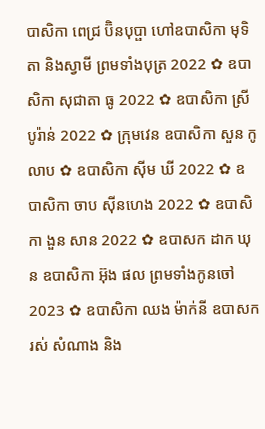បាសិកា ពេជ្រ ប៊ិនបុប្ផា ហៅឧបាសិកា មុទិតា និងស្វាមី ព្រមទាំងបុត្រ 2022 ✿ ឧបាសិកា សុជាតា ធូ 2022 ✿ ឧបាសិកា ស្រី បូរ៉ាន់ 2022 ✿ ក្រុមវេន ឧបាសិកា សួន កូលាប ✿ ឧបាសិកា ស៊ីម ឃី 2022 ✿ ឧបាសិកា ចាប ស៊ីនហេង 2022 ✿ ឧបាសិកា ងួន សាន 2022 ✿ ឧបាសក ដាក ឃុន ឧបាសិកា អ៊ុង ផល ព្រមទាំងកូនចៅ 2023 ✿ ឧបាសិកា ឈង ម៉ាក់នី ឧបាសក រស់ សំណាង និង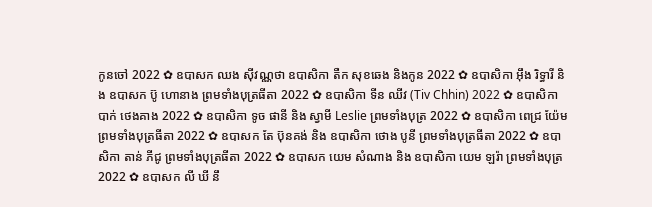កូនចៅ 2022 ✿ ឧបាសក ឈង សុីវណ្ណថា ឧបាសិកា តឺក សុខឆេង និងកូន 2022 ✿ ឧបាសិកា អុឹង រិទ្ធារី និង ឧបាសក ប៊ូ ហោនាង ព្រមទាំងបុត្រធីតា 2022 ✿ ឧបាសិកា ទីន ឈីវ (Tiv Chhin) 2022 ✿ ឧបាសិកា បាក់ ថេងគាង 2022 ✿ ឧបាសិកា ទូច ផានី និង ស្វាមី Leslie ព្រមទាំងបុត្រ 2022 ✿ ឧបាសិកា ពេជ្រ យ៉ែម ព្រមទាំងបុត្រធីតា 2022 ✿ ឧបាសក តែ ប៊ុនគង់ និង ឧបាសិកា ថោង បូនី ព្រមទាំងបុត្រធីតា 2022 ✿ ឧបាសិកា តាន់ ភីជូ ព្រមទាំងបុត្រធីតា 2022 ✿ ឧបាសក យេម សំណាង និង ឧបាសិកា យេម ឡរ៉ា ព្រមទាំងបុត្រ 2022 ✿ ឧបាសក លី ឃី នឹ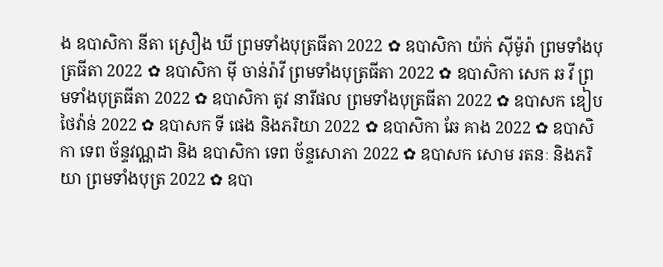ង ឧបាសិកា នីតា ស្រឿង ឃី ព្រមទាំងបុត្រធីតា 2022 ✿ ឧបាសិកា យ៉ក់ សុីម៉ូរ៉ា ព្រមទាំងបុត្រធីតា 2022 ✿ ឧបាសិកា មុី ចាន់រ៉ាវី ព្រមទាំងបុត្រធីតា 2022 ✿ ឧបាសិកា សេក ឆ វី ព្រមទាំងបុត្រធីតា 2022 ✿ ឧបាសិកា តូវ នារីផល ព្រមទាំងបុត្រធីតា 2022 ✿ ឧបាសក ឌៀប ថៃវ៉ាន់ 2022 ✿ ឧបាសក ទី ផេង និងភរិយា 2022 ✿ ឧបាសិកា ឆែ គាង 2022 ✿ ឧបាសិកា ទេព ច័ន្ទវណ្ណដា និង ឧបាសិកា ទេព ច័ន្ទសោភា 2022 ✿ ឧបាសក សោម រតនៈ និងភរិយា ព្រមទាំងបុត្រ 2022 ✿ ឧបា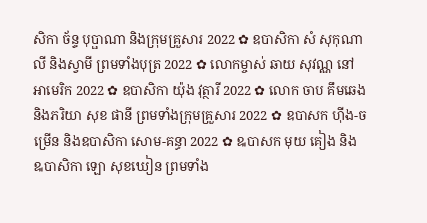សិកា ច័ន្ទ បុប្ផាណា និងក្រុមគ្រួសារ 2022 ✿ ឧបាសិកា សំ សុកុណាលី និងស្វាមី ព្រមទាំងបុត្រ 2022 ✿ លោកម្ចាស់ ឆាយ សុវណ្ណ នៅអាមេរិក 2022 ✿ ឧបាសិកា យ៉ុង វុត្ថារី 2022 ✿ លោក ចាប គឹមឆេង និងភរិយា សុខ ផានី ព្រមទាំងក្រុមគ្រួសារ 2022 ✿ ឧបាសក ហ៊ីង-ចម្រើន និងឧបាសិកា សោម-គន្ធា 2022 ✿ ឩបាសក មុយ គៀង និង ឩបាសិកា ឡោ សុខឃៀន ព្រមទាំង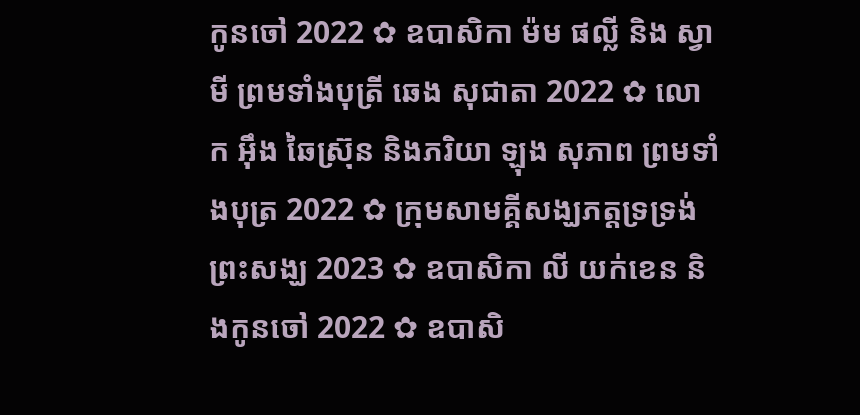កូនចៅ 2022 ✿ ឧបាសិកា ម៉ម ផល្លី និង ស្វាមី ព្រមទាំងបុត្រី ឆេង សុជាតា 2022 ✿ លោក អ៊ឹង ឆៃស្រ៊ុន និងភរិយា ឡុង សុភាព ព្រមទាំងបុត្រ 2022 ✿ ក្រុមសាមគ្គីសង្ឃភត្តទ្រទ្រង់ព្រះសង្ឃ 2023 ✿ ឧបាសិកា លី យក់ខេន និងកូនចៅ 2022 ✿ ឧបាសិ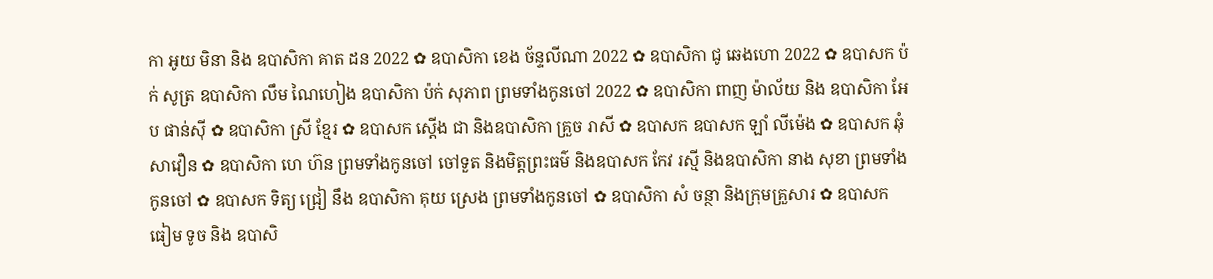កា អូយ មិនា និង ឧបាសិកា គាត ដន 2022 ✿ ឧបាសិកា ខេង ច័ន្ទលីណា 2022 ✿ ឧបាសិកា ជូ ឆេងហោ 2022 ✿ ឧបាសក ប៉ក់ សូត្រ ឧបាសិកា លឹម ណៃហៀង ឧបាសិកា ប៉ក់ សុភាព ព្រមទាំងកូនចៅ 2022 ✿ ឧបាសិកា ពាញ ម៉ាល័យ និង ឧបាសិកា អែប ផាន់ស៊ី ✿ ឧបាសិកា ស្រី ខ្មែរ ✿ ឧបាសក ស្តើង ជា និងឧបាសិកា គ្រួច រាសី ✿ ឧបាសក ឧបាសក ឡាំ លីម៉េង ✿ ឧបាសក ឆុំ សាវឿន ✿ ឧបាសិកា ហេ ហ៊ន ព្រមទាំងកូនចៅ ចៅទួត និងមិត្តព្រះធម៌ និងឧបាសក កែវ រស្មី និងឧបាសិកា នាង សុខា ព្រមទាំងកូនចៅ ✿ ឧបាសក ទិត្យ ជ្រៀ នឹង ឧបាសិកា គុយ ស្រេង ព្រមទាំងកូនចៅ ✿ ឧបាសិកា សំ ចន្ថា និងក្រុមគ្រួសារ ✿ ឧបាសក ធៀម ទូច និង ឧបាសិ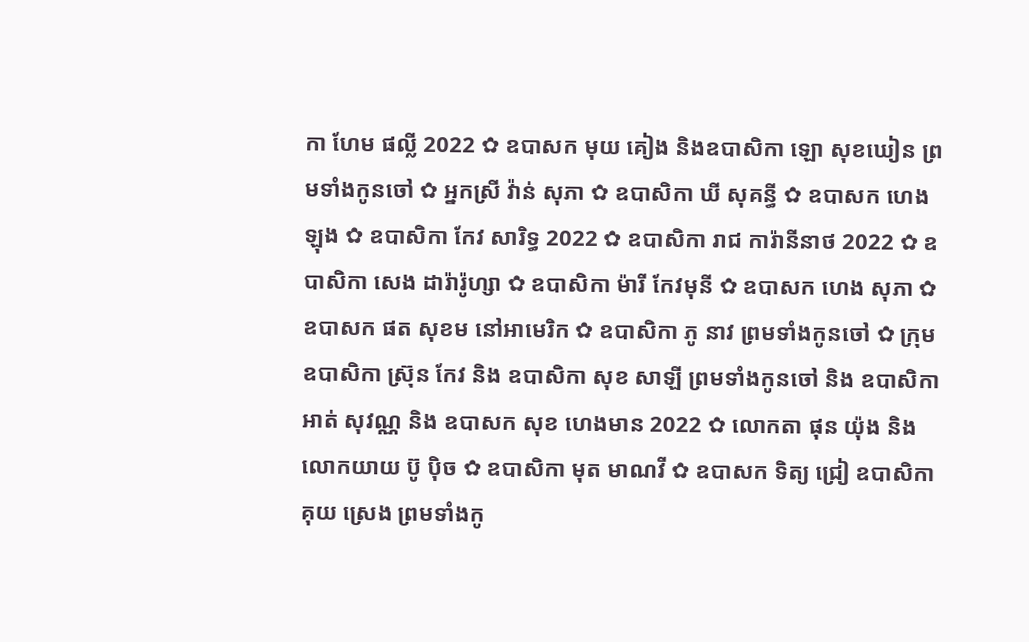កា ហែម ផល្លី 2022 ✿ ឧបាសក មុយ គៀង និងឧបាសិកា ឡោ សុខឃៀន ព្រមទាំងកូនចៅ ✿ អ្នកស្រី វ៉ាន់ សុភា ✿ ឧបាសិកា ឃី សុគន្ធី ✿ ឧបាសក ហេង ឡុង ✿ ឧបាសិកា កែវ សារិទ្ធ 2022 ✿ ឧបាសិកា រាជ ការ៉ានីនាថ 2022 ✿ ឧបាសិកា សេង ដារ៉ារ៉ូហ្សា ✿ ឧបាសិកា ម៉ារី កែវមុនី ✿ ឧបាសក ហេង សុភា ✿ ឧបាសក ផត សុខម នៅអាមេរិក ✿ ឧបាសិកា ភូ នាវ ព្រមទាំងកូនចៅ ✿ ក្រុម ឧបាសិកា ស្រ៊ុន កែវ និង ឧបាសិកា សុខ សាឡី ព្រមទាំងកូនចៅ និង ឧបាសិកា អាត់ សុវណ្ណ និង ឧបាសក សុខ ហេងមាន 2022 ✿ លោកតា ផុន យ៉ុង និង លោកយាយ ប៊ូ ប៉ិច ✿ ឧបាសិកា មុត មាណវី ✿ ឧបាសក ទិត្យ ជ្រៀ ឧបាសិកា គុយ ស្រេង ព្រមទាំងកូ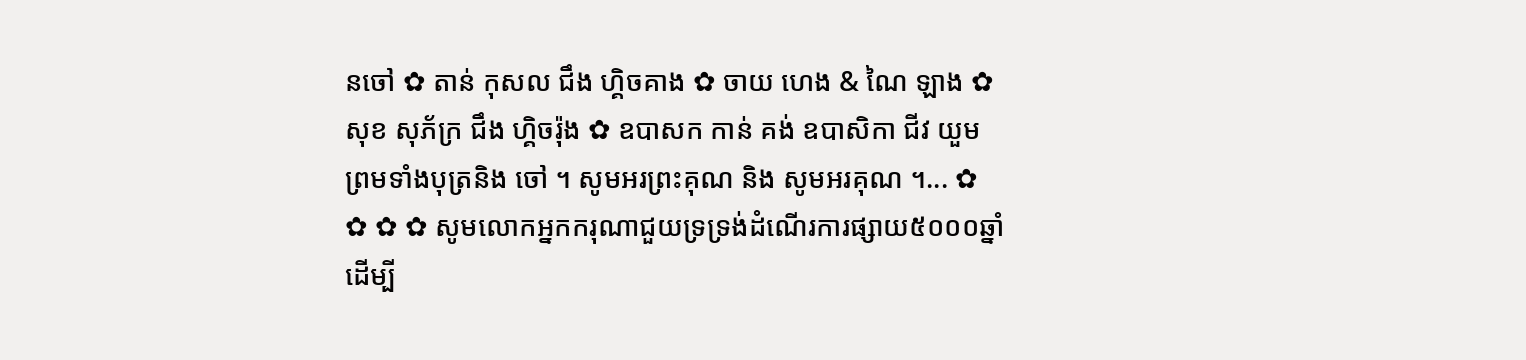នចៅ ✿ តាន់ កុសល ជឹង ហ្គិចគាង ✿ ចាយ ហេង & ណៃ ឡាង ✿ សុខ សុភ័ក្រ ជឹង ហ្គិចរ៉ុង ✿ ឧបាសក កាន់ គង់ ឧបាសិកា ជីវ យួម ព្រមទាំងបុត្រនិង ចៅ ។ សូមអរព្រះគុណ និង សូមអរគុណ ។... ✿ ✿ ✿ ✿ សូមលោកអ្នកករុណាជួយទ្រទ្រង់ដំណើរការផ្សាយ៥០០០ឆ្នាំ ដើម្បី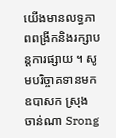យើងមានលទ្ធភាពពង្រីកនិងរក្សាបន្តការផ្សាយ ។ សូមបរិច្ចាគទានមក ឧបាសក ស្រុង ចាន់ណា Srong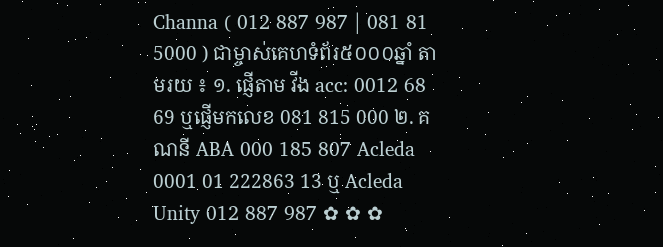Channa ( 012 887 987 | 081 81 5000 ) ជាម្ចាស់គេហទំព័រ៥០០០ឆ្នាំ តាមរយ ៖ ១. ផ្ញើតាម វីង acc: 0012 68 69 ឬផ្ញើមកលេខ 081 815 000 ២. គណនី ABA 000 185 807 Acleda 0001 01 222863 13 ឬ Acleda Unity 012 887 987 ✿ ✿ ✿